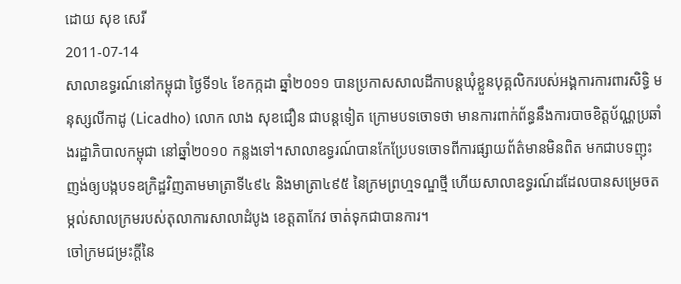ដោយ សុខ សេរី
2011-07-14
សាលាឧទ្ធរណ៍នៅកម្ពុជា ថ្ងៃទី១៤ ខែកក្កដា ឆ្នាំ២០១១ បានប្រកាសសាលដីកាបន្តឃុំខ្លួនបុគ្គលិករបស់អង្គការការពារសិទ្ធិ មនុស្សលីកាដូ (Licadho) លោក លាង សុខជឿន ជាបន្តទៀត ក្រោមបទចោទថា មានការពាក់ព័ន្ធនឹងការបាចខិត្តប័ណ្ណប្រឆាំងរដ្ឋាភិបាលកម្ពុជា នៅឆ្នាំ២០១០ កន្លងទៅ។សាលាឧទ្ធរណ៍បានកែប្រែបទចោទពីការផ្សាយព័ត៌មានមិនពិត មកជាបទញុះញង់ឲ្យបង្កបទឧក្រិដ្ឋវិញតាមមាត្រាទី៤៩៤ និងមាត្រា៤៩៥ នៃក្រមព្រហ្មទណ្ឌថ្មី ហើយសាលាឧទ្ធរណ៍ដដែលបានសម្រេចតម្កល់សាលក្រមរបស់តុលាការសាលាដំបូង ខេត្តតាកែវ ចាត់ទុកជាបានការ។
ចៅក្រមជម្រះក្ដីនៃ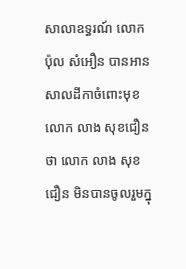សាលាឧទ្ធរណ៍ លោក ប៉ុល សំអឿន បានអានសាលដីកាចំពោះមុខលោក លាង សុខជឿន ថា លោក លាង សុខជឿន មិនបានចូលរួមក្នុ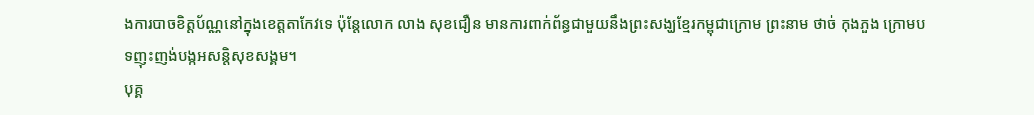ងការបាចខិត្តប័ណ្ណនៅក្នុងខេត្តតាកែវទេ ប៉ុន្តែលោក លាង សុខជឿន មានការពាក់ព័ន្ធជាមួយនឹងព្រះសង្ឃខ្មែរកម្ពុជាក្រោម ព្រះនាម ថាច់ កុងភួង ក្រោមបទញុះញង់បង្កអសន្តិសុខសង្គម។
បុគ្គ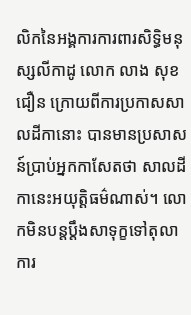លិកនៃអង្គការការពារសិទ្ធិមនុស្សលីកាដូ លោក លាង សុខជឿន ក្រោយពីការប្រកាសសាលដីកានោះ បានមានប្រសាសន៍ប្រាប់អ្នកកាសែតថា សាលដីកានេះអយុត្តិធម៌ណាស់។ លោកមិនបន្តប្ដឹងសាទុក្ខទៅតុលាការ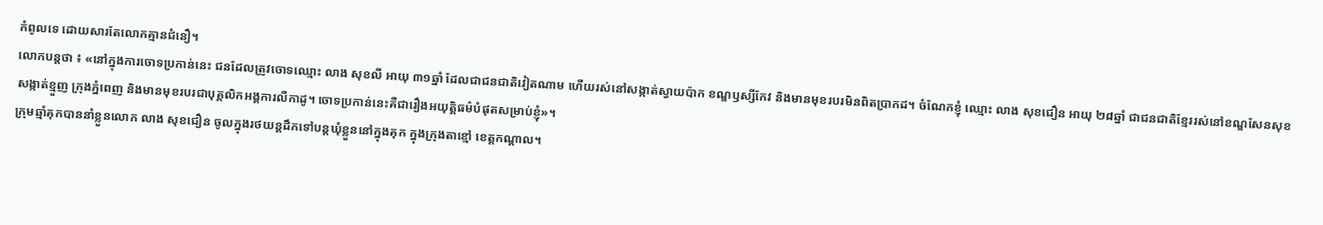កំពូលទេ ដោយសារតែលោកគ្មានជំនឿ។
លោកបន្តថា ៖ «នៅក្នុងការចោទប្រកាន់នេះ ជនដែលត្រូវចោទឈ្មោះ លាង សុខលី អាយុ ៣១ឆ្នាំ ដែលជាជនជាតិវៀតណាម ហើយរស់នៅសង្កាត់ស្វាយប៉ាក ខណ្ឌឫស្សីកែវ និងមានមុខរបរមិនពិតប្រាកដ។ ចំណែកខ្ញុំ ឈ្មោះ លាង សុខជឿន អាយុ ២៨ឆ្នាំ ជាជនជាតិខ្មែររស់នៅខណ្ឌសែនសុខ សង្កាត់ខ្មួញ ក្រុងភ្នំពេញ និងមានមុខរបរជាបុគ្គលិកអង្គការលីកាដូ។ ចោទប្រកាន់នេះគឺជារឿងអយុត្តិធម៌បំផុតសម្រាប់ខ្ញុំ»។
ក្រុមឆ្មាំគុកបាននាំខ្លួនលោក លាង សុខជឿន ចូលក្នុងរថយន្តដឹកទៅបន្តឃុំខ្លួននៅក្នុងគុក ក្នុងក្រុងតាខ្មៅ ខេត្តកណ្ដាល។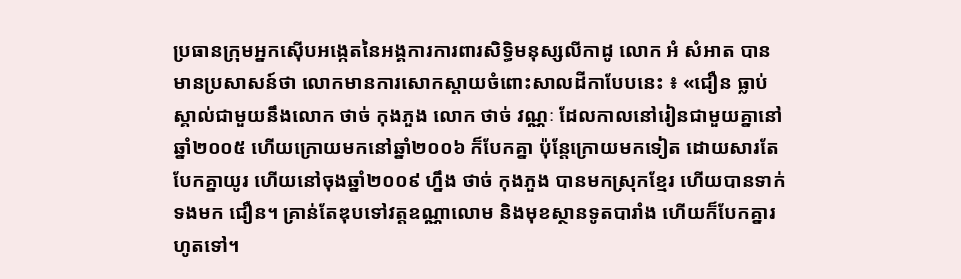ប្រធានក្រុមអ្នកស៊ើបអង្កេតនៃអង្គការការពារសិទ្ធិមនុស្សលីកាដូ លោក អំ សំអាត បានមានប្រសាសន៍ថា លោកមានការសោកស្ដាយចំពោះសាលដីកាបែបនេះ ៖ «ជឿន ធ្លាប់ស្គាល់ជាមួយនឹងលោក ថាច់ កុងភួង លោក ថាច់ វណ្ណៈ ដែលកាលនៅរៀនជាមួយគ្នានៅឆ្នាំ២០០៥ ហើយក្រោយមកនៅឆ្នាំ២០០៦ ក៏បែកគ្នា ប៉ុន្តែក្រោយមកទៀត ដោយសារតែបែកគ្នាយូរ ហើយនៅចុងឆ្នាំ២០០៩ ហ្នឹង ថាច់ កុងភួង បានមកស្រុកខ្មែរ ហើយបានទាក់ទងមក ជឿន។ គ្រាន់តែឌុបទៅវត្តឧណ្ណាលោម និងមុខស្ថានទូតបារាំង ហើយក៏បែកគ្នារហូតទៅ។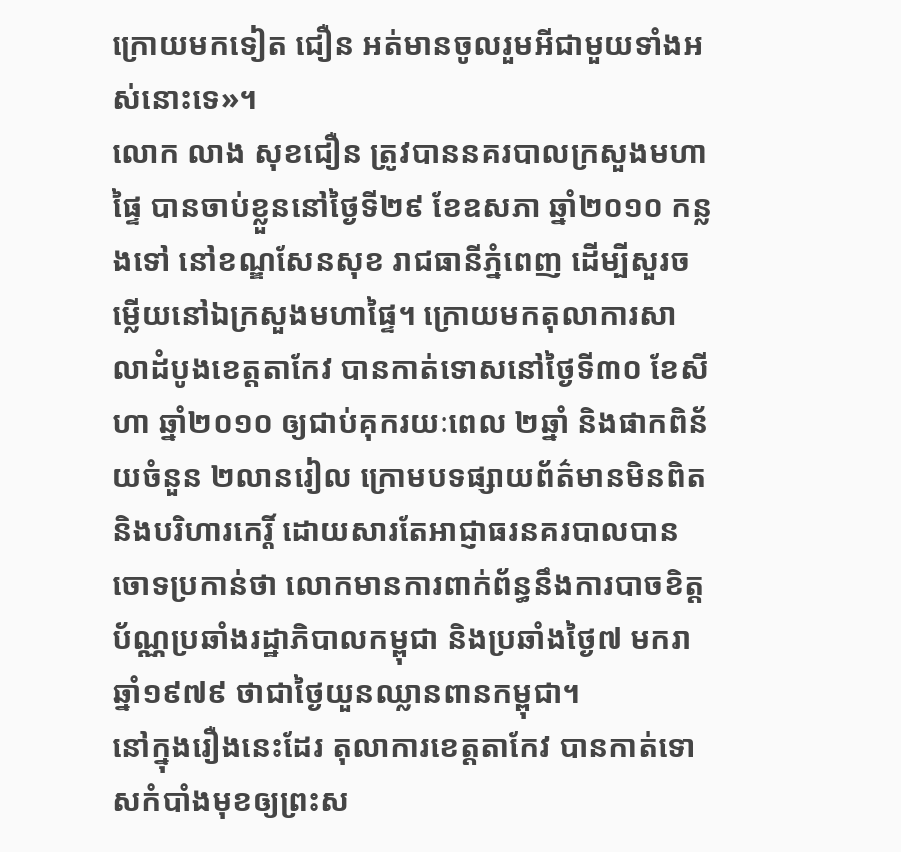ក្រោយមកទៀត ជឿន អត់មានចូលរួមអីជាមួយទាំងអស់នោះទេ»។
លោក លាង សុខជឿន ត្រូវបាននគរបាលក្រសួងមហាផ្ទៃ បានចាប់ខ្លួននៅថ្ងៃទី២៩ ខែឧសភា ឆ្នាំ២០១០ កន្លងទៅ នៅខណ្ឌសែនសុខ រាជធានីភ្នំពេញ ដើម្បីសួរចម្លើយនៅឯក្រសួងមហាផ្ទៃ។ ក្រោយមកតុលាការសាលាដំបូងខេត្តតាកែវ បានកាត់ទោសនៅថ្ងៃទី៣០ ខែសីហា ឆ្នាំ២០១០ ឲ្យជាប់គុករយៈពេល ២ឆ្នាំ និងផាកពិន័យចំនួន ២លានរៀល ក្រោមបទផ្សាយព័ត៌មានមិនពិត និងបរិហារកេរ្តិ៍ ដោយសារតែអាជ្ញាធរនគរបាលបានចោទប្រកាន់ថា លោកមានការពាក់ព័ន្ធនឹងការបាចខិត្តប័ណ្ណប្រឆាំងរដ្ឋាភិបាលកម្ពុជា និងប្រឆាំងថ្ងៃ៧ មករា ឆ្នាំ១៩៧៩ ថាជាថ្ងៃយួនឈ្លានពានកម្ពុជា។
នៅក្នុងរឿងនេះដែរ តុលាការខេត្តតាកែវ បានកាត់ទោសកំបាំងមុខឲ្យព្រះស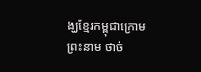ង្ឃខ្មែរកម្ពុជាក្រោម ព្រះនាម ថាច់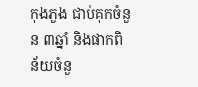កុងភួង ជាប់គុកចំនួន ៣ឆ្នាំ និងផាកពិន័យចំនួ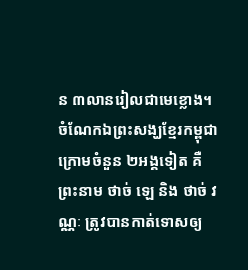ន ៣លានរៀលជាមេខ្លោង។
ចំណែកឯព្រះសង្ឃខ្មែរកម្ពុជាក្រោមចំនួន ២អង្គទៀត គឺព្រះនាម ថាច់ ឡេ និង ថាច់ វណ្ណៈ ត្រូវបានកាត់ទោសឲ្យ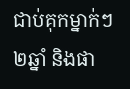ជាប់គុកម្នាក់ៗ ២ឆ្នាំ និងផា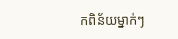កពិន័យម្នាក់ៗ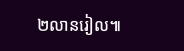២លានរៀល៕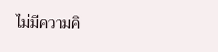ไม่มีความคิ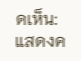ดเห็น:
แสดงค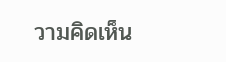วามคิดเห็น